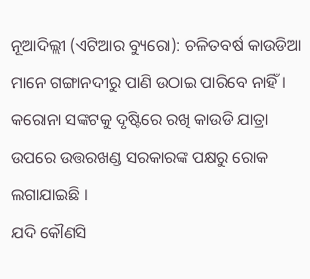ନୂଆଦିଲ୍ଲୀ (ଏଟିଆର ବ୍ୟୁରୋ): ଚଳିତବର୍ଷ କାଉଡିଆ ମାନେ ଗଙ୍ଗାନଦୀରୁ ପାଣି ଉଠାଇ ପାରିବେ ନାହିଁ । କରୋନା ସଙ୍କଟକୁ ଦୃଷ୍ଟିରେ ରଖି କାଉଡି ଯାତ୍ରା ଉପରେ ଉତ୍ତରଖଣ୍ଡ ସରକାରଙ୍କ ପକ୍ଷରୁ ରୋକ ଲଗାଯାଇଛି ।
ଯଦି କୌଣସି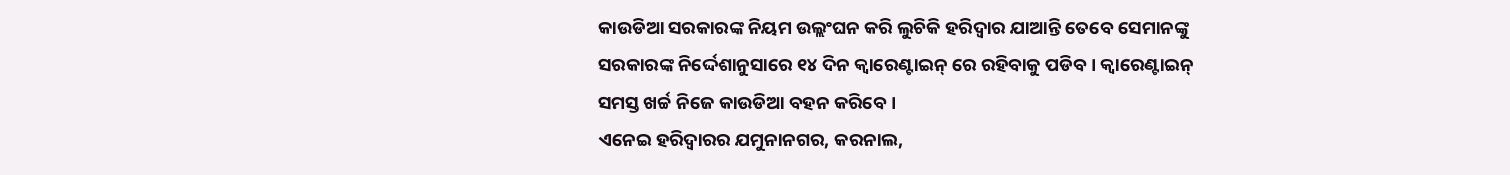କାଉଡିଆ ସରକାରଙ୍କ ନିୟମ ଉଲ୍ଲଂଘନ କରି ଲୁଚିକି ହରିଦ୍ୱାର ଯାଆନ୍ତି ତେବେ ସେମାନଙ୍କୁ ସରକାରଙ୍କ ନିର୍ଦ୍ଦେଶାନୁସାରେ ୧୪ ଦିନ କ୍ୱାରେଣ୍ଟାଇନ୍ ରେ ରହିବାକୁ ପଡିବ । କ୍ୱାରେଣ୍ଟାଇନ୍ ସମସ୍ତ ଖର୍ଚ୍ଚ ନିଜେ କାଉଡିଆ ବହନ କରିବେ ।
ଏନେଇ ହରିଦ୍ୱାରର ଯମୁନାନଗର, କରନାଲ,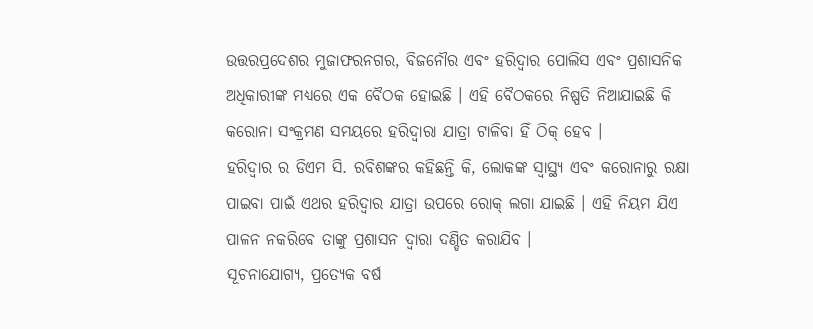ଉତ୍ତରପ୍ରଦେଶର ମୁଜାଫରନଗର, ବିଜନୌର ଏବଂ ହରିଦ୍ୱାର ପୋଲିସ ଏବଂ ପ୍ରଶାସନିକ ଅଧିକାରୀଙ୍କ ମଧ୍ୟରେ ଏକ ବୈଠକ ହୋଇଛି । ଏହି ବୈଠକରେ ନିଷ୍ପତି ନିଆଯାଇଛି କି କରୋନା ସଂକ୍ରମଣ ସମୟରେ ହରିଦ୍ୱାରା ଯାତ୍ରା ଟାଳିବା ହିଁ ଠିକ୍ ହେବ ।
ହରିଦ୍ୱାର ର ଡିଏମ ସି. ରବିଶଙ୍କର କହିଛନ୍ତି କି, ଲୋକଙ୍କ ସ୍ୱାସ୍ଥ୍ୟ ଏବଂ କରୋନାରୁ ରକ୍ଷା ପାଇବା ପାଇଁ ଏଥର ହରିଦ୍ୱାର ଯାତ୍ରା ଉପରେ ରୋକ୍ ଲଗା ଯାଇଛି । ଏହି ନିୟମ ଯିଏ ପାଳନ ନକରିବେ ତାଙ୍କୁ ପ୍ରଶାସନ ଦ୍ୱାରା ଦଣ୍ଡିତ କରାଯିବ ।
ସୂଚନାଯୋଗ୍ୟ, ପ୍ରତ୍ୟେକ ବର୍ଷ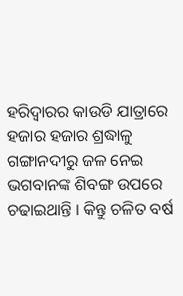ହରିଦ୍ୱାରର କାଉଡି ଯାତ୍ରାରେ ହଜାର ହଜାର ଶ୍ରଦ୍ଧାଳୁ ଗଙ୍ଗାନଦୀରୁ ଜଳ ନେଇ ଭଗବାନଙ୍କ ଶିବଙ୍ଗ ଉପରେ ଚଢାଇଥାନ୍ତି । କିନ୍ତୁ ଚଳିତ ବର୍ଷ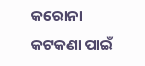କରୋନା କଟକଣା ପାଇଁ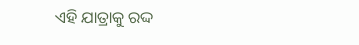ଏହି ଯାତ୍ରାକୁ ରଦ୍ଦ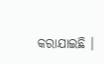କରାଯାଇଛି ।